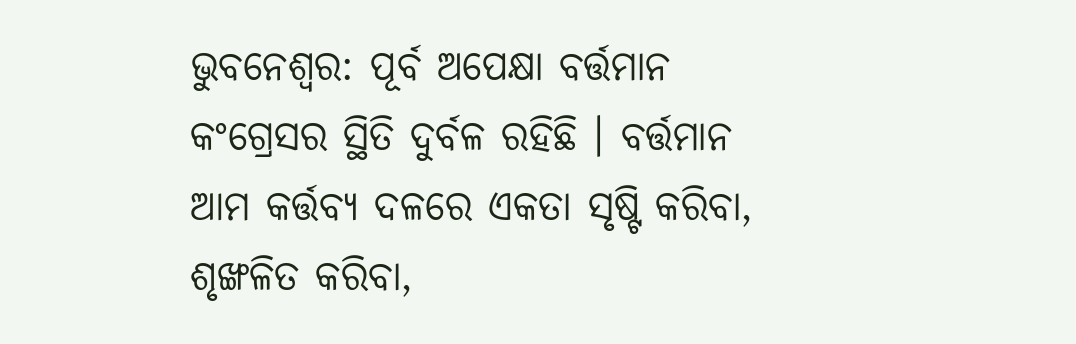ଭୁବନେଶ୍ବର: ପୂର୍ବ ଅପେକ୍ଷା ବର୍ତ୍ତମାନ କଂଗ୍ରେସର ସ୍ଥିତି ଦୁର୍ବଳ ରହିଛି । ବର୍ତ୍ତମାନ ଆମ କର୍ତ୍ତବ୍ୟ ଦଳରେ ଏକତା ସୃଷ୍ଟି କରିବା, ଶୃଙ୍ଖଳିତ କରିବା,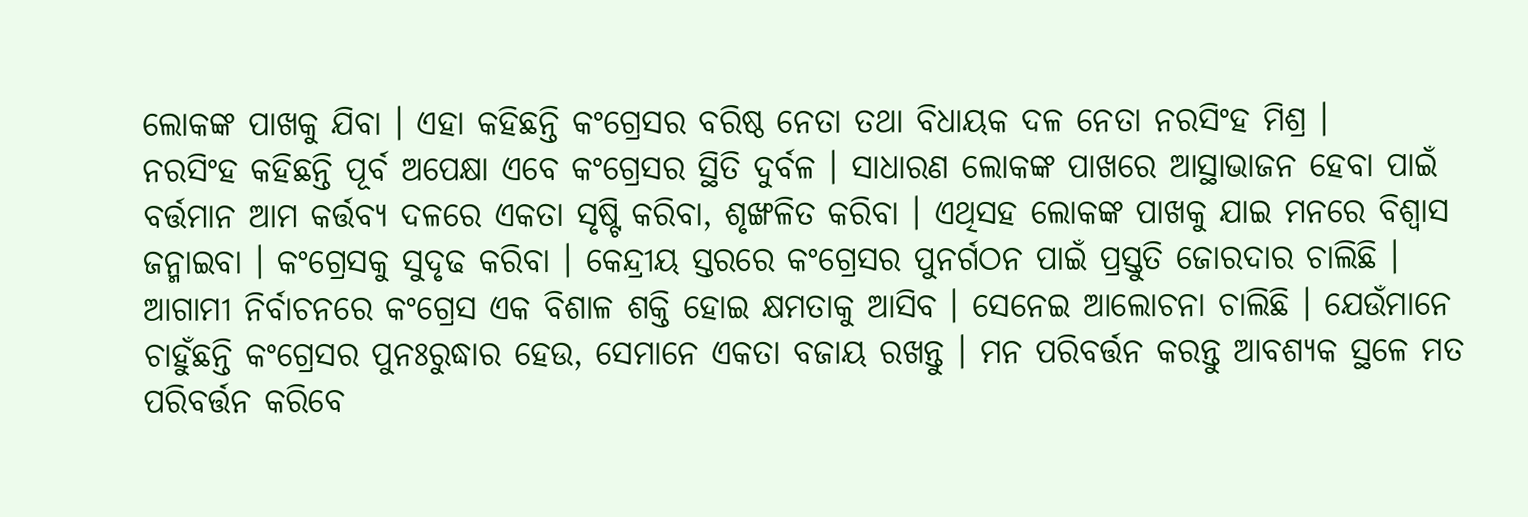ଲୋକଙ୍କ ପାଖକୁ ଯିବା । ଏହା କହିଛନ୍ତି କଂଗ୍ରେସର ବରିଷ୍ଠ ନେତା ତଥା ବିଧାୟକ ଦଳ ନେତା ନରସିଂହ ମିଶ୍ର ।
ନରସିଂହ କହିଛନ୍ତି ପୂର୍ବ ଅପେକ୍ଷା ଏବେ କଂଗ୍ରେସର ସ୍ଥିତି ଦୁର୍ବଳ । ସାଧାରଣ ଲୋକଙ୍କ ପାଖରେ ଆସ୍ଥାଭାଜନ ହେବା ପାଇଁ ବର୍ତ୍ତମାନ ଆମ କର୍ତ୍ତବ୍ୟ ଦଳରେ ଏକତା ସୃଷ୍ଟି କରିବା, ଶୃଙ୍ଖଳିତ କରିବା । ଏଥିସହ ଲୋକଙ୍କ ପାଖକୁ ଯାଇ ମନରେ ବିଶ୍ବାସ ଜନ୍ମାଇବା । କଂଗ୍ରେସକୁ ସୁଦୃଢ କରିବା । କେନ୍ଦ୍ରୀୟ ସ୍ତରରେ କଂଗ୍ରେସର ପୁନର୍ଗଠନ ପାଇଁ ପ୍ରସ୍ତୁତି ଜୋରଦାର ଚାଲିଛି ।
ଆଗାମୀ ନିର୍ବାଚନରେ କଂଗ୍ରେସ ଏକ ବିଶାଳ ଶକ୍ତି ହୋଇ କ୍ଷମତାକୁ ଆସିବ । ସେନେଇ ଆଲୋଚନା ଚାଲିଛି । ଯେଉଁମାନେ ଚାହୁଁଛନ୍ତି କଂଗ୍ରେସର ପୁନଃରୁଦ୍ଧାର ହେଉ, ସେମାନେ ଏକତା ବଜାୟ ରଖନ୍ତୁ । ମନ ପରିବର୍ତ୍ତନ କରନ୍ତୁ ଆବଶ୍ୟକ ସ୍ଥଳେ ମତ ପରିବର୍ତ୍ତନ କରିବେ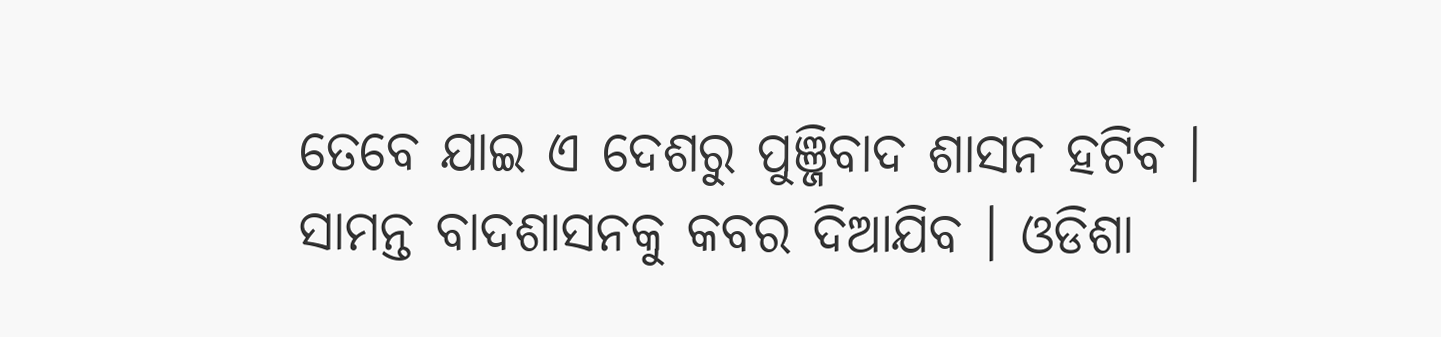ତେବେ ଯାଇ ଏ ଦେଶରୁ ପୁଞ୍ଜିବାଦ ଶାସନ ହଟିବ । ସାମନ୍ତ ବାଦଶାସନକୁ କବର ଦିଆଯିବ । ଓଡିଶା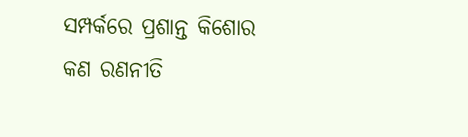ସମ୍ପର୍କରେ ପ୍ରଶାନ୍ତ କିଶୋର କଣ ରଣନୀତି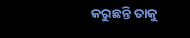କରୁଛନ୍ତି ତାକୁ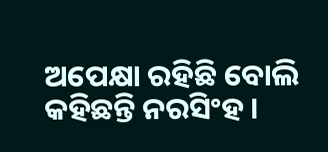ଅପେକ୍ଷା ରହିଛି ବୋଲି କହିଛନ୍ତି ନରସିଂହ ।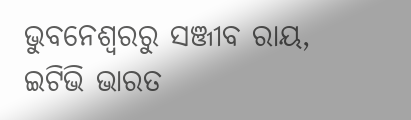ଭୁବନେଶ୍ବରରୁ ସଞ୍ଜୀବ ରାୟ, ଇଟିଭି ଭାରତ